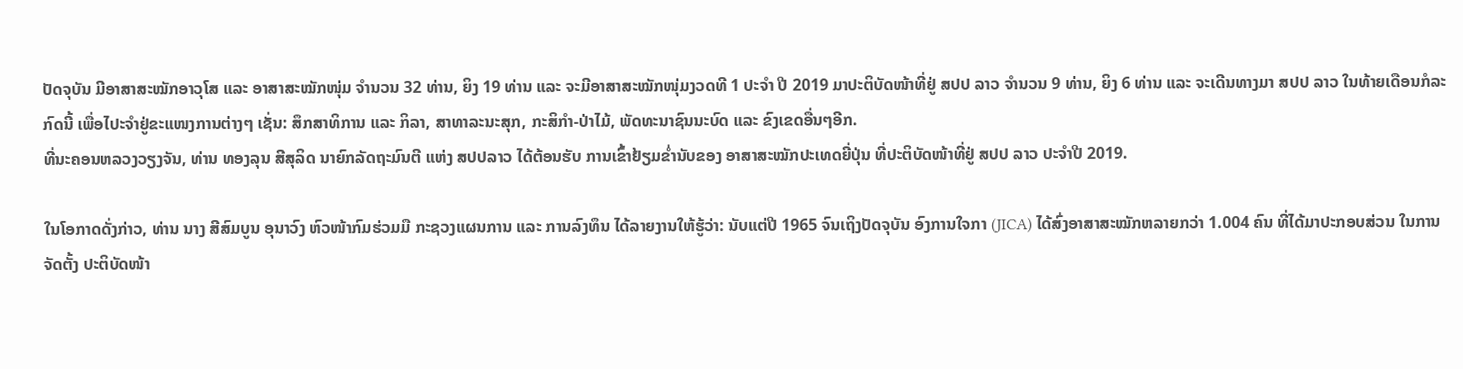ປັດຈຸບັນ ມີອາສາສະໝັກອາວຸໂສ ແລະ ອາສາສະໝັກໜຸ່ມ ຈຳນວນ 32 ທ່ານ, ຍິງ 19 ທ່ານ ແລະ ຈະມີອາສາສະໝັກໜຸ່ມງວດທີ 1 ປະຈຳ ປີ 2019 ມາປະຕິບັດໜ້າທີ່ຢູ່ ສປປ ລາວ ຈຳນວນ 9 ທ່ານ, ຍິງ 6 ທ່ານ ແລະ ຈະເດີນທາງມາ ສປປ ລາວ ໃນທ້າຍເດືອນກໍລະກົດນີ້ ເພື່ອໄປະຈຳຢູ່ຂະແໜງການຕ່າງໆ ເຊັ່ນ: ສຶກສາທິການ ແລະ ກິລາ, ສາທາລະນະສຸກ, ກະສິກຳ-ປ່າໄມ້, ພັດທະນາຊົນນະບົດ ແລະ ຂົງເຂດອື່ນໆອີກ.
ທີ່ນະຄອນຫລວງວຽງຈັນ, ທ່ານ ທອງລຸນ ສີສຸລິດ ນາຍົກລັດຖະມົນຕີ ແຫ່ງ ສປປລາວ ໄດ້ຕ້ອນຮັບ ການເຂົ້າຢ້ຽມຂ່ຳນັບຂອງ ອາສາສະໝັກປະເທດຍີ່ປຸ່ນ ທີ່ປະຕິບັດໜ້າທີ່ຢູ່ ສປປ ລາວ ປະຈຳປີ 2019.

ໃນໂອກາດດັ່ງກ່າວ, ທ່ານ ນາງ ສີສົມບູນ ອຸນາວົງ ຫົວໜ້າກົມຮ່ວມມື ກະຊວງແຜນການ ແລະ ການລົງທຶນ ໄດ້ລາຍງານໃຫ້ຮູ້ວ່າ: ນັບແຕ່ປີ 1965 ຈົນເຖິງປັດຈຸບັນ ອົງການໃຈກາ (JICA) ໄດ້ສົ່ງອາສາສະໝັກຫລາຍກວ່າ 1.004 ຄົນ ທີ່ໄດ້ມາປະກອບສ່ວນ ໃນການຈັດຕັ້ງ ປະຕິບັດໜ້າ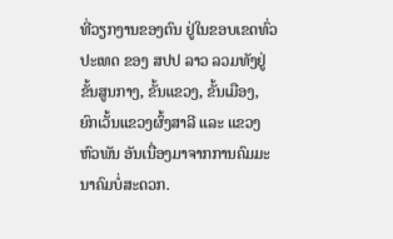ທີ່ວຽກງານຂອງຕົນ ຢູ່ໃນຂອບເຂດທົ່ວປະເທດ ຂອງ ສປປ ລາວ ລວມທັງຢູ່ຂັ້ນສູນກາງ, ຂັ້ນແຂວງ, ຂັ້ນເມືອງ, ຍົກເວັ້ນແຂວງຜົ້ງສາລີ ແລະ ແຂວງຫົວພັນ ອັນເນື່ອງມາຈາກການຄົມມະນາຄົມບໍ່ສະດວກ.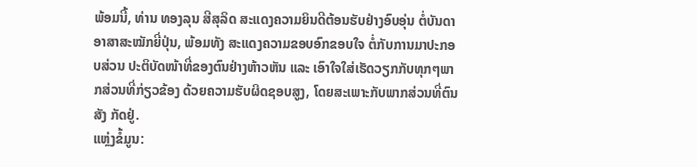ພ້ອມນີ້, ທ່ານ ທອງລຸນ ສີສຸລິດ ສະແດງຄວາມຍິນດີຕ້ອນຮັບຢ່າງອົບອຸ່ນ ຕໍ່ບັນດາອາສາສະໝັກຍີ່ປຸ່ນ, ພ້ອມທັງ ສະແດງຄວາມຂອບອົກຂອບໃຈ ຕໍ່ກັບການມາປະກອບສ່ວນ ປະຕິບັດໜ້າທີ່ຂອງຕົນຢ່າງຫ້າວຫັນ ແລະ ເອົາໃຈໃສ່ເຮັດວຽກກັບທຸກໆພາກສ່ວນທີ່ກ່ຽວຂ້ອງ ດ້ວຍຄວາມຮັບຜິດຊອບສູງ, ໂດຍສະເພາະກັບພາກສ່ວນທີ່ຕົນສັງ ກັດຢູ່.
ແຫຼ່ງຂໍ້ມູນ: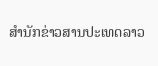ສຳນັກຂ່າວສານປະເທດລາວ